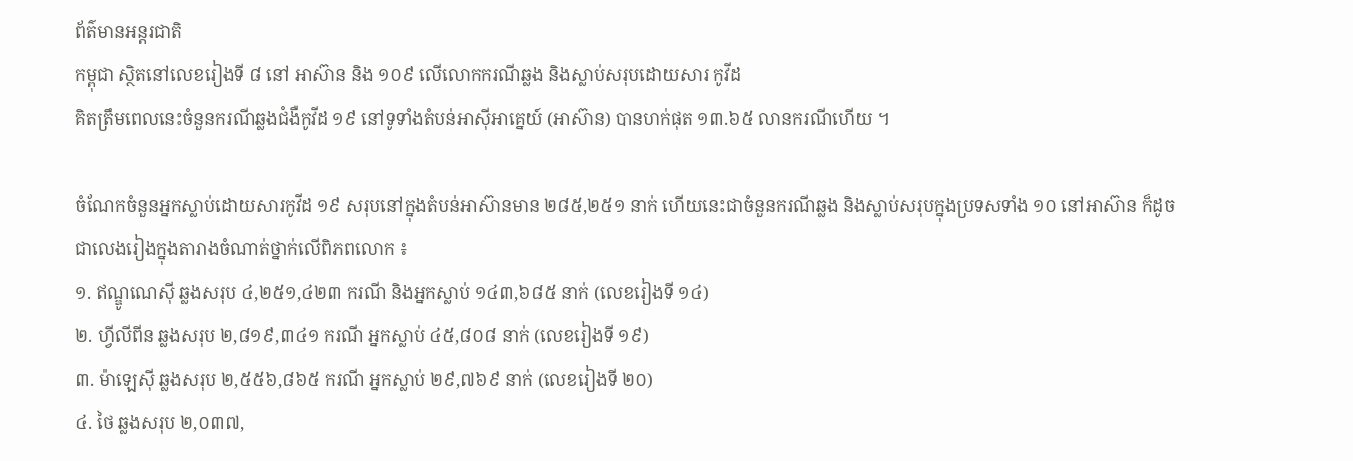ព័ត៌មានអន្ដរជាតិ
កម្ពុជា ស្ថិតនៅលេខរៀងទី ៨ នៅ អាស៊ាន និង ១០៩ លើលោកករណីឆ្លង និងស្លាប់សរុបដោយសារ កូវីដ
គិតត្រឹមពេលនេះចំនួនករណីឆ្លងជំងឺកូវីដ ១៩ នៅទូទាំងតំបន់អាស៊ីអាគ្នេយ៍ (អាស៊ាន) បានហក់ផុត ១៣.៦៥ លានករណីហើយ ។

ចំណែកចំនួនអ្នកស្លាប់ដោយសារកូវីដ ១៩ សរុបនៅក្នុងតំបន់អាស៊ានមាន ២៨៥,២៥១ នាក់ ហើយនេះជាចំនួនករណីឆ្លង និងស្លាប់សរុបក្នុងប្រទសទាំង ១០ នៅអាស៊ាន ក៏ដូចជាលេងរៀងក្នុងតារាងចំណាត់ថ្នាក់លើពិភពលោក ៖
១. ឥណ្ឌូណេស៊ី ឆ្លងសរុប ៤,២៥១,៤២៣ ករណី និងអ្នកស្លាប់ ១៤៣,៦៨៥ នាក់ (លេខរៀងទី ១៤)
២. ហ្វីលីពីន ឆ្លងសរុប ២,៨១៩,៣៤១ ករណី អ្នកស្លាប់ ៤៥,៨០៨ នាក់ (លេខរៀងទី ១៩)
៣. ម៉ាឡេស៊ី ឆ្លងសរុប ២,៥៥៦,៨៦៥ ករណី អ្នកស្លាប់ ២៩,៧៦៩ នាក់ (លេខរៀងទី ២០)
៤. ថៃ ឆ្លងសរុប ២,០៣៧,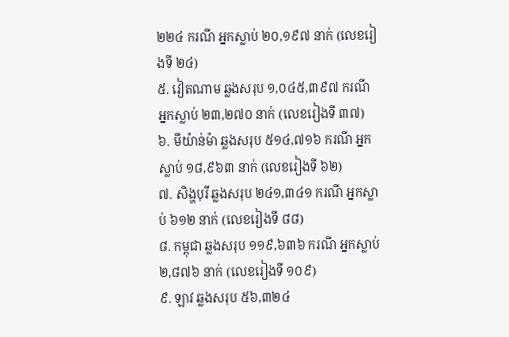២២៤ ករណី អ្នកស្លាប់ ២០,១៩៧ នាក់ (លេខរៀងទី ២៤)
៥. វៀតណាម ឆ្លងសរុប ១,០៤៥,៣៩៧ ករណី អ្នកស្លាប់ ២៣,២៧០ នាក់ (លេខរៀងទី ៣៧)
៦. មីយ៉ាន់ម៉ា ឆ្លងសរុប ៥១៤,៧១៦ ករណី អ្នកស្លាប់ ១៨,៩៦៣ នាក់ (លេខរៀងទី ៦២)
៧. សិង្ហបុរី ឆ្លងសរុប ២៤១,៣៤១ ករណី អ្នកស្លាប់ ៦១២ នាក់ (លេខរៀងទី ៨៨)
៨. កម្ពុជា ឆ្លងសរុប ១១៩,៦៣៦ ករណី អ្នកស្លាប់ ២,៨៧៦ នាក់ (លេខរៀងទី ១០៩)
៩. ឡាវ ឆ្លងសរុប ៥៦,៣២៤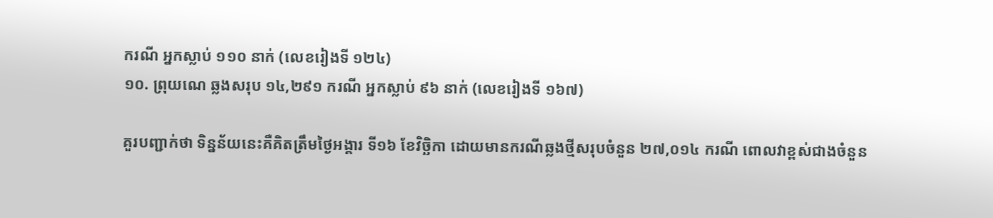ករណី អ្នកស្លាប់ ១១០ នាក់ (លេខរៀងទី ១២៤)
១០. ព្រុយណេ ឆ្លងសរុប ១៤,២៩១ ករណី អ្នកស្លាប់ ៩៦ នាក់ (លេខរៀងទី ១៦៧)

គួរបញ្ជាក់ថា ទិន្នន័យនេះគឺគិតត្រឹមថ្ងៃអង្គារ ទី១៦ ខែវិច្ឆិកា ដោយមានករណីឆ្លងថ្មីសរុបចំនួន ២៧,០១៤ ករណី ពោលវាខ្ពស់ជាងចំនួន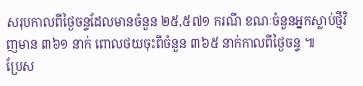សរុបកាលពីថ្ងៃចន្ទដែលមានចំនួន ២៥,៥៧១ ករណី ខណៈចំនួនអ្នកស្លាប់ថ្មីវិញមាន ៣៦១ នាក់ ពោលថយចុះពីចំនួន ៣៦៥ នាក់កាលពីថ្ងៃចន្ទ ៕
ប្រែស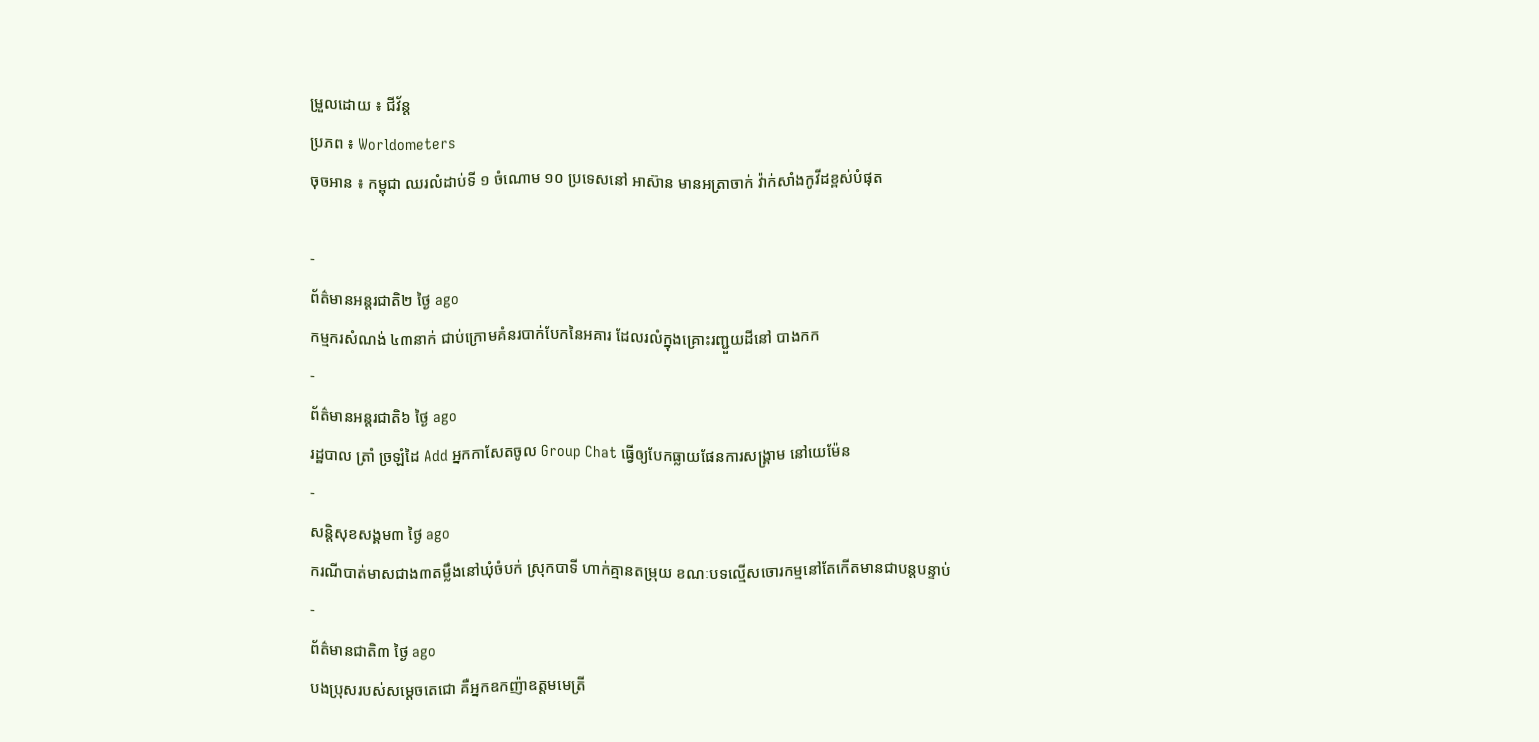ម្រួលដោយ ៖ ជីវ័ន្ត
ប្រភព ៖ Worldometers
ចុចអាន ៖ កម្ពុជា ឈរលំដាប់ទី ១ ចំណោម ១០ ប្រទេសនៅ អាស៊ាន មានអត្រាចាក់ វ៉ាក់សាំងកូវីដខ្ពស់បំផុត

-
ព័ត៌មានអន្ដរជាតិ២ ថ្ងៃ ago
កម្មករសំណង់ ៤៣នាក់ ជាប់ក្រោមគំនរបាក់បែកនៃអគារ ដែលរលំក្នុងគ្រោះរញ្ជួយដីនៅ បាងកក
-
ព័ត៌មានអន្ដរជាតិ៦ ថ្ងៃ ago
រដ្ឋបាល ត្រាំ ច្រឡំដៃ Add អ្នកកាសែតចូល Group Chat ធ្វើឲ្យបែកធ្លាយផែនការសង្គ្រាម នៅយេម៉ែន
-
សន្តិសុខសង្គម៣ ថ្ងៃ ago
ករណីបាត់មាសជាង៣តម្លឹងនៅឃុំចំបក់ ស្រុកបាទី ហាក់គ្មានតម្រុយ ខណៈបទល្មើសចោរកម្មនៅតែកើតមានជាបន្តបន្ទាប់
-
ព័ត៌មានជាតិ៣ ថ្ងៃ ago
បងប្រុសរបស់សម្ដេចតេជោ គឺអ្នកឧកញ៉ាឧត្តមមេត្រី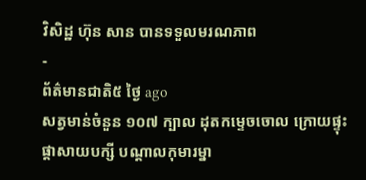វិសិដ្ឋ ហ៊ុន សាន បានទទួលមរណភាព
-
ព័ត៌មានជាតិ៥ ថ្ងៃ ago
សត្វមាន់ចំនួន ១០៧ ក្បាល ដុតកម្ទេចចោល ក្រោយផ្ទុះផ្ដាសាយបក្សី បណ្តាលកុមារម្នា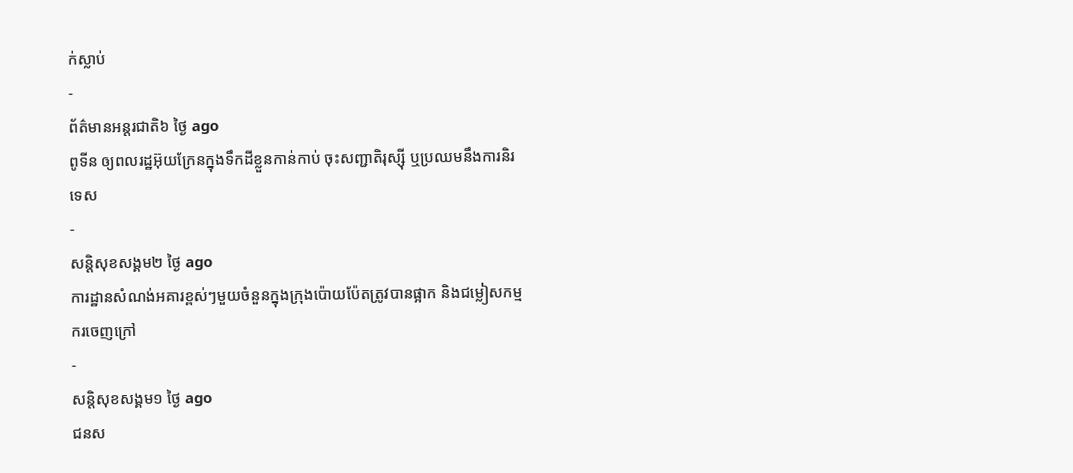ក់ស្លាប់
-
ព័ត៌មានអន្ដរជាតិ៦ ថ្ងៃ ago
ពូទីន ឲ្យពលរដ្ឋអ៊ុយក្រែនក្នុងទឹកដីខ្លួនកាន់កាប់ ចុះសញ្ជាតិរុស្ស៊ី ឬប្រឈមនឹងការនិរទេស
-
សន្តិសុខសង្គម២ ថ្ងៃ ago
ការដ្ឋានសំណង់អគារខ្ពស់ៗមួយចំនួនក្នុងក្រុងប៉ោយប៉ែតត្រូវបានផ្អាក និងជម្លៀសកម្មករចេញក្រៅ
-
សន្តិសុខសង្គម១ ថ្ងៃ ago
ជនស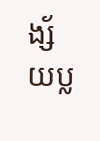ង្ស័យប្ល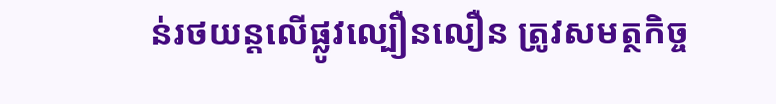ន់រថយន្តលើផ្លូវល្បឿនលឿន ត្រូវសមត្ថកិច្ច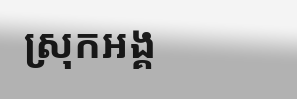ស្រុកអង្គ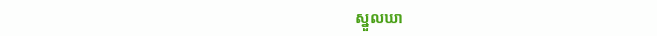ស្នួលឃា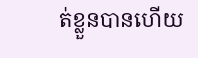ត់ខ្លួនបានហើយ